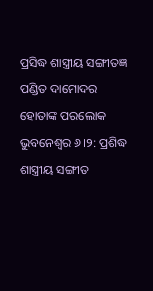ପ୍ରସିଦ୍ଧ ଶାସ୍ତ୍ରୀୟ ସଙ୍ଗୀତଜ୍ଞ ପଣ୍ଡିତ ଦାମୋଦର ହୋତାଙ୍କ ପରଲୋକ
ଭୁବନେଶ୍ୱର ୬।୨: ପ୍ରଶିଦ୍ଧ ଶାସ୍ତ୍ରୀୟ ସଙ୍ଗୀତ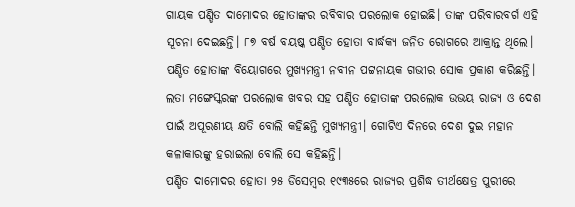ଗାୟକ ପଣ୍ଡିତ ଦାମୋଦର ହୋତାଙ୍କର ରବିବାର ପରଲୋକ ହୋଇଛି। ତାଙ୍କ ପରିବାରବର୍ଗ ଏହି ସୂଚନା ଦେଇଛନ୍ତି। ୮୭ ବର୍ଷ ବୟଷ୍କ ପଣ୍ଡିତ ହୋତା ବାର୍ଦ୍ଧକ୍ୟ ଜନିତ ରୋଗରେ ଆକ୍ରାନ୍ତ ଥିଲେ। ପଣ୍ଡିତ ହୋତାଙ୍କ ବିୟୋଗରେ ମୁଖ୍ୟମନ୍ତ୍ରୀ ନବୀନ ପଟ୍ଟନାୟକ ଗଭୀର ସୋକ ପ୍ରକାଶ କରିଛନ୍ତି। ଲତା ମଙ୍ଗେସ୍କରଙ୍କ ପରଲୋକ ଖବର ସହ ପଣ୍ଡିତ ହୋତାଙ୍କ ପରଲୋକ ଉଭୟ ରାଜ୍ୟ ଓ ଦେଶ ପାଇଁ ଅପୂରଣୀୟ କ୍ଷତି ବୋଲି କହିଛନ୍ତି ମୁଖ୍ୟମନ୍ତ୍ରୀ। ଗୋଟିଏ ଦିନରେ ଦେଶ ଦୁଇ ମହାନ କଳାକାରଙ୍କୁ ହରାଇଲା ବୋଲି ସେ କହିଛନ୍ତି।
ପଣ୍ଡିତ ଦାମୋଦର ହୋତା ୨୫ ଡିସେମ୍ବର ୧୯୩୫ରେ ରାଜ୍ୟର ପ୍ରଶିଦ୍ଧ ତୀର୍ଥକ୍ଷେତ୍ର ପୁରୀରେ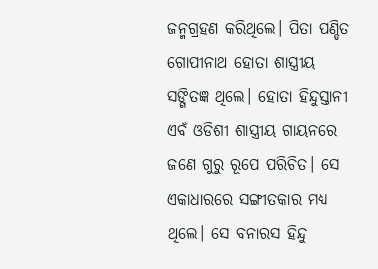ଜନ୍ମଗ୍ରହଣ କରିଥିଲେ। ପିତା ପଣ୍ଡିତ ଗୋପୀନାଥ ହୋତା ଶାସ୍ତ୍ରୀୟ ସଙ୍ଗିତଜ୍ଞ ଥିଲେ। ହୋତା ହିନ୍ଦୁସ୍ତାନୀ ଏବଁ ଓଡିଶୀ ଶାସ୍ତ୍ରୀୟ ଗାୟନରେ ଜଣେ ଗୁରୁ ରୂପେ ପରିଚିତ। ସେ ଏକାଧାରରେ ସଙ୍ଗୀତକାର ମଧ୍ୟ ଥିଲେ। ସେ ବନାରସ ହିନ୍ଦୁ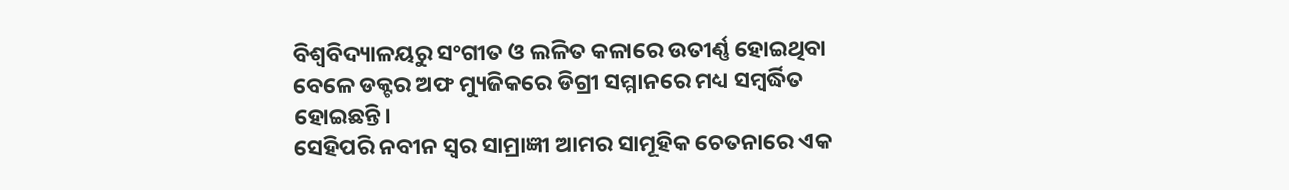ବିଶ୍ୱବିଦ୍ୟାଳୟରୁ ସଂଗୀତ ଓ ଲଳିତ କଳାରେ ଉତୀର୍ଣ୍ଣ ହୋଇଥିବା ବେଳେ ଡକ୍ଟର ଅଫ ମ୍ୟୁଜିକରେ ଡିଗ୍ରୀ ସମ୍ମାନରେ ମଧ୍ୟ ସମ୍ବର୍ଦ୍ଧିତ ହୋଇଛନ୍ତି।
ସେହିପରି ନବୀନ ସ୍ୱର ସାମ୍ରାଜ୍ଞୀ ଆମର ସାମୂହିକ ଚେତନାରେ ଏକ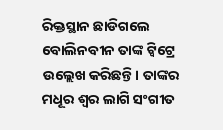ରିକ୍ତସ୍ଥାନ ଛାଡିଗଲେ ବୋଲିନବୀନ ତାଙ୍କ ଟ୍ୱିଟ୍ରେ ଉଲ୍ଲେଖ କରିଛନ୍ତି। ତାଙ୍କର ମଧୂର ଶ୍ୱର ଲାଗି ସଂଗୀତ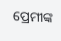ପ୍ରେମୀଙ୍କ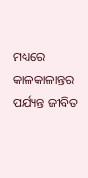ମଧ୍ୟରେ କାଳକାଳାନ୍ତର ପର୍ଯ୍ୟନ୍ତ ଜୀବିତ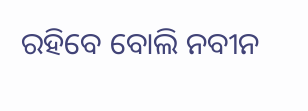ରହିବେ ବୋଲି ନବୀନ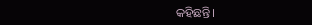କହିଛନ୍ତି।